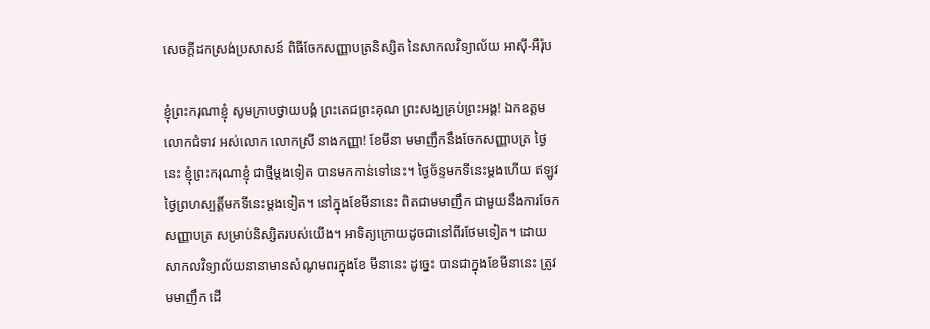សេចក្តីដកស្រង់ប្រសាសន៍ ពិធីចែកសញ្ញាបត្រនិស្សិត នៃសាកលវិទ្យាល័យ អាស៊ី-អឺរ៉ុប

ខ្ញុំព្រះករុណាខ្ញុំ សូមក្រាបថ្វាយបង្គំ ព្រះតេជព្រះគុណ ព្រះសង្ឃគ្រប់ព្រះអង្គ! ឯកឧត្តម លោកជំទាវ អស់លោក លោកស្រី នាងកញ្ញា! ខែមីនា មមាញឹកនឹងចែកសញ្ញាបត្រ ថ្ងៃនេះ ខ្ញុំព្រះករុណាខ្ញុំ ជាថ្មីម្ដងទៀត បានមកកាន់ទៅនេះ។ ថ្ងៃច័ន្ទមកទីនេះម្ដងហើយ ឥឡូវ ថ្ងៃព្រហស្បត្តិ៍មកទីនេះម្តងទៀត។ នៅក្នុងខែមីនានេះ ពិតជាមមាញឹក ជាមួយនឹងការចែកសញ្ញាបត្រ សម្រាប់និស្សិតរបស់យើង។ អាទិត្យក្រោយដូចជានៅពីរថែមទៀត។ ដោយសាកលវិទ្យាល័យនានាមានសំណូមពរក្នុងខែ មីនានេះ ដូច្នេះ បានជាក្នុងខែមីនានេះ ត្រូវមមាញឹក ដើ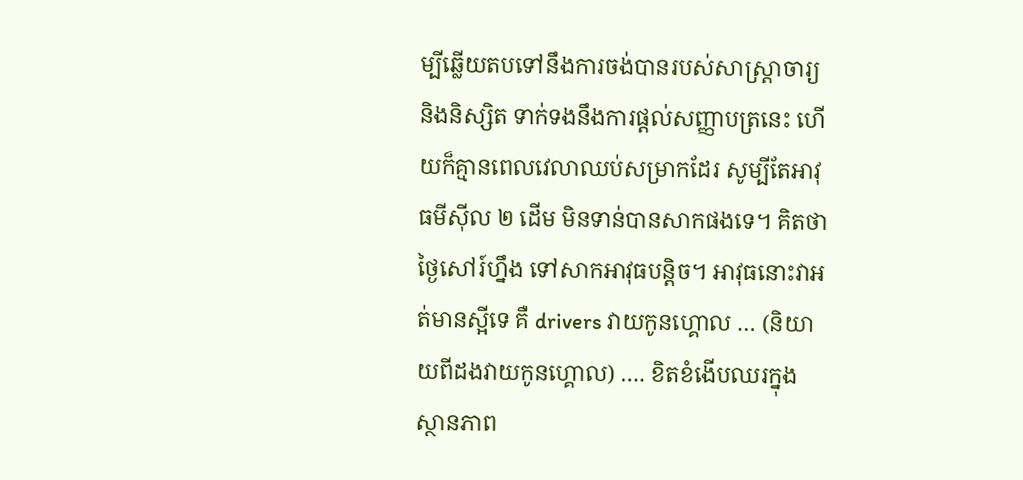ម្បីឆ្លើយតបទៅនឹងការចង់បានរបស់សាស្រ្តាចារ្យ និងនិស្សិត ទាក់ទងនឹងការផ្តល់សញ្ញាបត្រនេះ ហើយក៏គ្មានពេលវេលាឈប់សម្រាកដែរ សូម្បីតែអាវុធមីស៊ីល ២ ដើម មិនទាន់បានសាកផងទេ។ គិតថា ថ្ងៃសៅរ៍ហ្នឹង ទៅសាកអាវុធបន្តិច។ អាវុធនោះវាអត់មានស្អីទេ គឺ drivers វាយកូនហ្គោល … (និយាយពីដងវាយកូនហ្គោល) …. ខិតខំងើបឈរក្នុងស្ថានភាព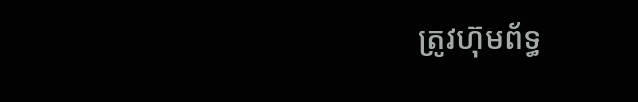ត្រូវហ៊ុមព័ទ្ធ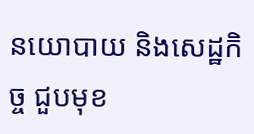នយោបាយ និងសេដ្ឋកិច្ច ជួបមុខ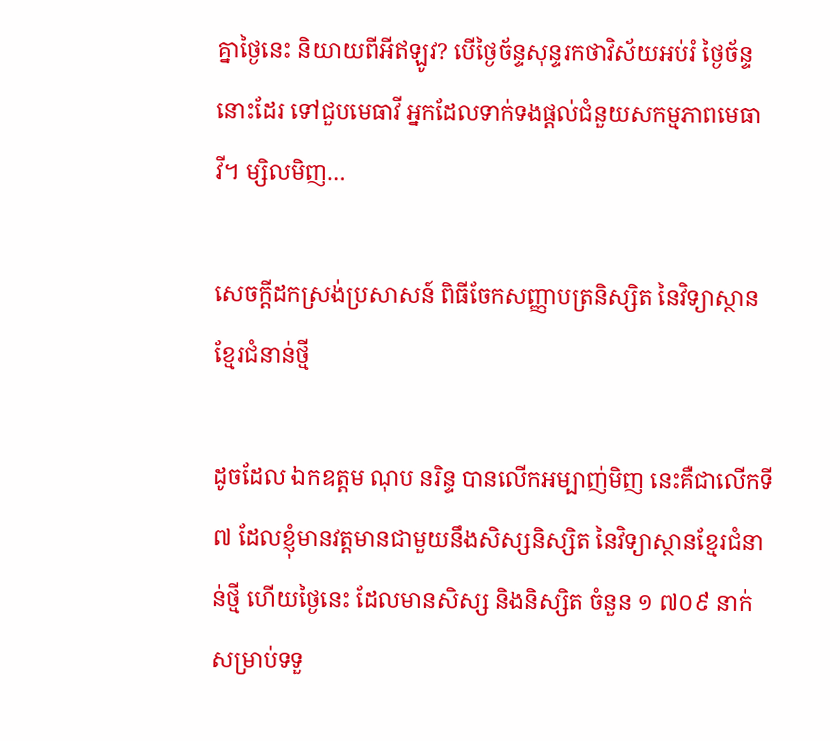គ្នាថ្ងៃនេះ និយាយពីអីឥឡូវ? បើថ្ងៃច័ន្ទសុន្ទរកថាវិស័យអប់រំ ថ្ងៃច័ន្ទនោះដែរ ទៅជួបមេធាវី អ្នកដែលទាក់ទងផ្តល់ជំនួយសកម្មភាពមេធាវី។ ម្សិលមិញ…

សេចក្តីដកស្រង់ប្រសាសន៍ ពិធីចែកសញ្ញាបត្រនិស្សិត នៃវិទ្យាស្ថាន ខ្មែរជំនាន់ថ្មី

ដូចដែល ឯកឧត្តម ណុប នរិន្ទ បានលើកអម្បាញ់មិញ នេះគឺជាលើកទី ៧ ដែលខ្ញុំមានវត្តមានជាមួយនឹងសិស្សនិស្សិត នៃវិទ្យាស្ថានខ្មែរជំនាន់ថ្មី ហើយថ្ងៃនេះ ដែលមានសិស្ស និងនិស្សិត ចំនួន ១ ៧០៩ នាក់ សម្រាប់ទទួ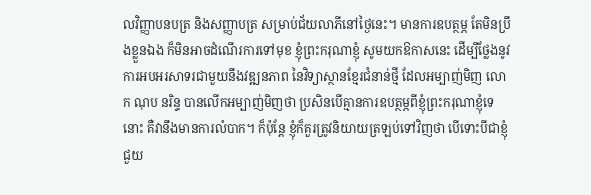លវិញ្ញាបនបត្រ និងសញ្ញាបត្រ សម្រាប់ជ័យលាភីនៅថ្ងៃនេះ។ មានការឧបត្ថម្ភ តែមិនប្រឹងខ្លួនឯង ក៏មិនអាចដំណើរការទៅមុខ ខ្ញុំព្រះករុណាខ្ញុំ សូមយកឱកាសនេះ ដើម្បីថ្លែងនូវការអបអរសាទរជាមួយនឹងវឌ្ឍនភាព នៃវិទ្យាស្ថានខ្មែរជំនាន់ថ្មី ដែលអម្បាញ់មិញ លោក ណុប នរិន្ទ បានលើកអម្បាញ់មិញថា ប្រសិនបើគ្មានការឧបត្ថម្ភពីខ្ញុំព្រះករុណាខ្ញុំទេនោះ គឺវានឹងមានការលំបាក។ ក៏ប៉ុន្តែ ខ្ញុំក៏គួរត្រូវនិយាយត្រឡប់ទៅវិញថា បើទោះបីជាខ្ញុំជួយ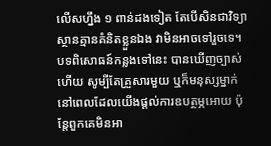លើសហ្នឹង ១ ពាន់ដងទៀត តែបើសិនជាវិទ្យាស្ថានគ្មានគំនិតខ្លួនឯង វាមិនអាចទៅរួចទេ។ បទពិសោធន៍កន្លងទៅនេះ បានឃើញច្បាស់ហើយ សូម្បីតែគ្រួសារមួយ ឬក៏មនុស្សម្នាក់ នៅពេលដែលយើងផ្តល់ការឧបត្ថម្ភអោយ ប៉ុន្តែពួកគេមិនអា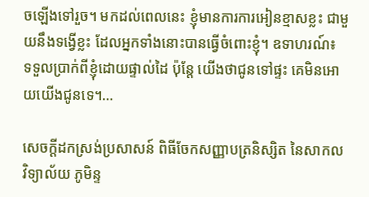ចឡើងទៅរួច។ មកដល់ពេលនេះ ខ្ញុំមានការការអៀនខ្មាសខ្លះ ជាមួយនឹងទង្វើខ្លះ ដែលអ្នកទាំងនោះបានធ្វើចំពោះខ្ញុំ។ ឧទាហរណ៍៖ ទទួលប្រាក់ពីខ្ញុំដោយផ្ទាល់ដៃ ប៉ុន្តែ យើងថាជូនទៅផ្ទះ គេមិនអោយយើងជូនទេ។…

សេចក្តីដកស្រង់ប្រសាសន៍ ពិធីចែកសញ្ញាបត្រនិស្សិត នៃសាកលវិទ្យាល័យ ភូមិន្ទ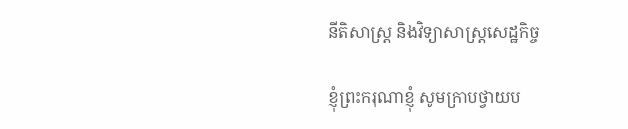នីតិសាស្ត្រ និងវិទ្យាសាស្ត្រសេដ្ឋកិច្ច

ខ្ញុំព្រះករុណាខ្ញុំ សូមក្រាបថ្វាយប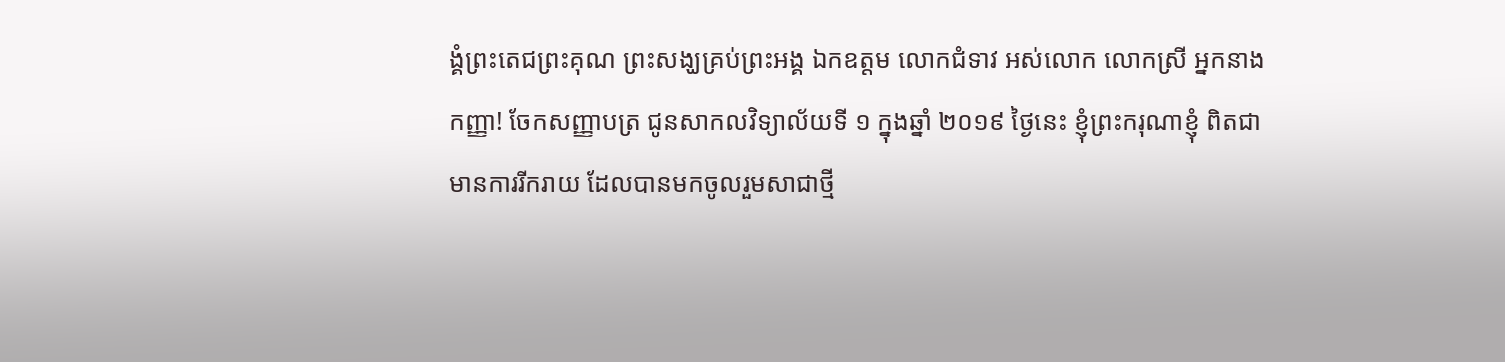ង្គំព្រះតេជព្រះគុណ ព្រះសង្ឃគ្រប់ព្រះអង្គ ឯកឧត្តម លោកជំទាវ អស់លោក លោកស្រី អ្នកនាង កញ្ញា! ចែកសញ្ញាបត្រ ជូនសាកលវិទ្យាល័យទី ១ ក្នុងឆ្នាំ ២០១៩ ថ្ងៃនេះ ខ្ញុំព្រះករុណាខ្ញុំ ពិតជាមានការរីករាយ ដែលបានមកចូលរួមសាជាថ្មី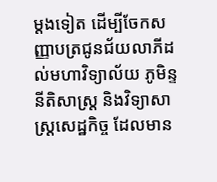ម្តងទៀត ដើម្បីចែកសញ្ញាបត្រជូនជ័យលាភីដល់មហាវិទ្យាល័យ ភូមិន្ទនីតិសាស្រ្ត និងវិទ្យាសាស្រ្តសេដ្ឋកិច្ច ដែលមាន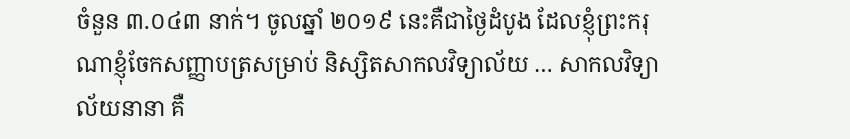ចំនួន ៣.០៤៣ នាក់។ ចូលឆ្នាំ ២០១៩ នេះគឺជាថ្ងៃដំបូង ដែលខ្ញុំព្រះករុណាខ្ញុំចែកសញ្ញាបត្រសម្រាប់ និស្សិតសាកលវិទ្យាល័យ … សាកលវិទ្យាល័យនានា គឺ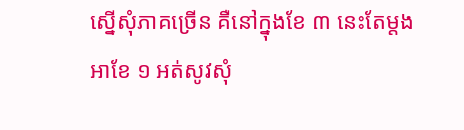ស្នើសុំភាគច្រើន គឺនៅក្នុងខែ ៣ នេះតែម្តង អាខែ ១ អត់សូវសុំ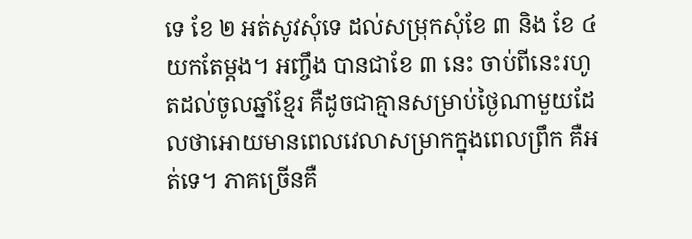ទេ ខែ ២ អត់សូវសុំទេ ដល់សម្រុកសុំខែ ៣ និង ខែ ៤ យកតែម្តង។ អញ្ចឹង បានជាខែ ៣ នេះ ចាប់ពីនេះរហូតដល់ចូលឆ្នាំខ្មែរ គឺដូចជាគ្មានសម្រាប់ថ្ងៃណាមួយដែលថាអោយមានពេលវេលាសម្រាកក្នុងពេលព្រឹក គឺអត់ទេ។ ភាគច្រើនគឺ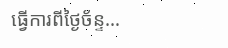ធ្វើការពីថ្ងៃច័ន្ទ…